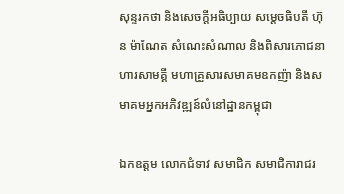សុន្ទរកថា និងសេចក្ដីអធិប្បាយ សម្ដេចធិបតី ហ៊ុន ម៉ាណែត សំណេះសំណាល និងពិសារភោជនាហារសាមគ្គី មហាគ្រួសារសមាគមឧកញ៉ា និងសមាគមអ្នកអភិវឌ្ឍន៍លំនៅដ្ឋានកម្ពុជា

ឯកឧត្ដម លោកជំទាវ សមាជិក សមាជិការាជរ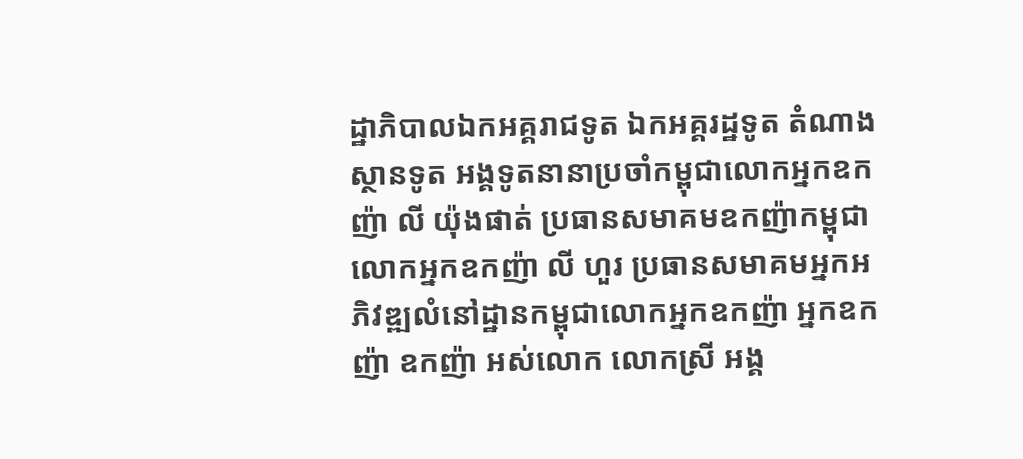ដ្ឋាភិបាលឯកអគ្គរាជទូត ឯកអគ្គរដ្ឋទូត តំណាងស្ថានទូត អង្គទូតនានាប្រចាំកម្ពុជាលោកអ្នកឧកញ៉ា លី យ៉ុងផាត់ ប្រធានសមាគមឧកញ៉ាកម្ពុជាលោកអ្នកឧកញ៉ា លី ហួរ ប្រធានសមាគមអ្នកអភិវឌ្ឍលំនៅដ្ឋានកម្ពុជាលោកអ្នកឧកញ៉ា អ្នកឧកញ៉ា ឧកញ៉ា អស់លោក លោកស្រី អង្គ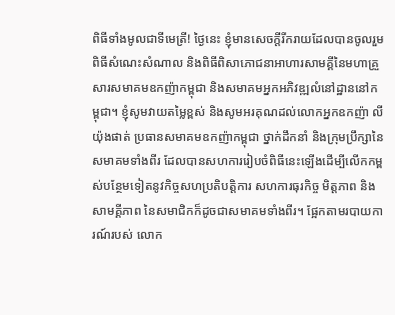ពិធីទាំងមូលជាទីមេត្រី! ថ្ងៃនេះ ខ្ញុំមានសេចក្ដីរីករាយដែលបានចូលរួមពិធីសំណេះសំណាល និងពិធីពិសាភោជនាអាហារសាមគ្គីនៃមហាគ្រួសារសមាគមឧកញ៉ាកម្ពុជា និងសមាគមអ្នកអភិវឌ្ឍលំនៅដ្ឋាននៅកម្ពុជា។ ខ្ញុំសូមវាយតម្លៃខ្ពស់ និងសូមអរគុណដល់លោកអ្នកឧកញ៉ា លី យ៉ុងផាត់ ប្រធានសមាគមឧកញ៉ាកម្ពុជា ថ្នាក់ដឹកនាំ និងក្រុមប្រឹក្សានៃសមាគមទាំងពីរ ដែលបានសហការរៀបចំពិធីនេះឡើងដើម្បីលើកកម្ពស់បន្ថែមទៀតនូវកិច្ចសហប្រតិបត្តិការ សហការធុរកិច្ច មិត្តភាព និងសាមគ្គីភាព នៃសមាជិកក៏ដូចជាសមាគមទាំងពីរ។ ផ្អែកតាមរបាយការណ៍របស់ លោក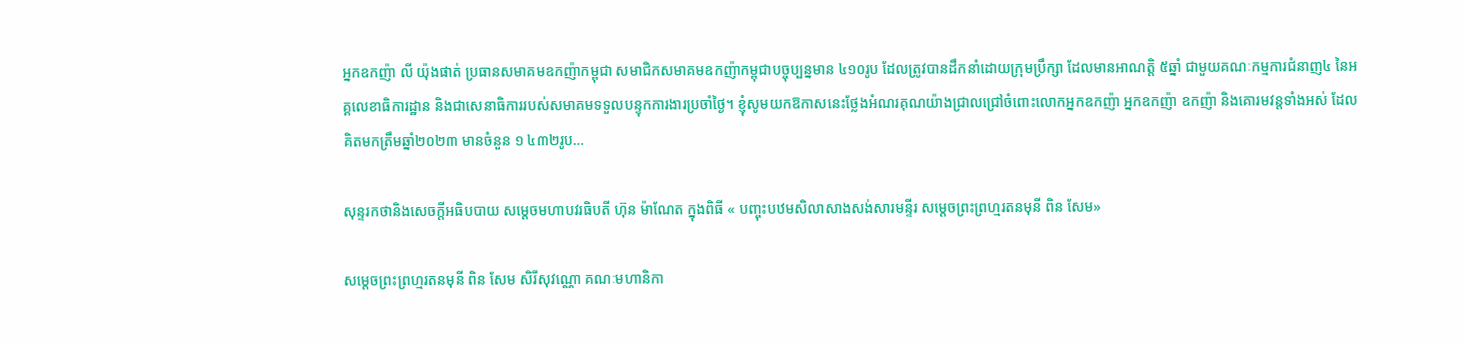អ្នកឧកញ៉ា លី យ៉ុងផាត់ ប្រធានសមាគមឧកញ៉ាកម្ពុជា សមាជិកសមាគមឧកញ៉ាកម្ពុជាបច្ចុប្បន្នមាន ៤១០រូប ដែលត្រូវបានដឹកនាំដោយក្រុមប្រឹក្សា ដែលមានអាណត្តិ ៥ឆ្នាំ ជាមួយគណៈកម្មការជំនាញ៤ នៃអគ្គលេខាធិការដ្ឋាន និងជាសេនាធិការរបស់សមាគមទទួលបន្ទុកការងារប្រចាំថ្ងៃ។ ខ្ញុំសូមយកឱកាសនេះថ្លែងអំណរគុណយ៉ាងជា្រលជ្រៅចំពោះលោកអ្នកឧកញ៉ា អ្នកឧកញ៉ា ឧកញ៉ា និងគោរមវន្តទាំងអស់ ដែលគិតមកត្រឹមឆ្នាំ២០២៣ មានចំនួន ១ ៤៣២រូប…

សុន្ទរកថានិងសេចក្តីអធិបបាយ សម្តេចមហាបវរធិបតី ហ៊ុន ម៉ាណែត ក្នុងពិធី « បញ្ចុះបឋមសិលាសាងសង់សារមន្ទីរ សម្តេចព្រះព្រហ្មរតនមុនី ពិន សែម»

សម្ដេចព្រះព្រហ្មរតនមុនី ពិន សែម សិរីសុវណ្ណោ គណៈមហានិកា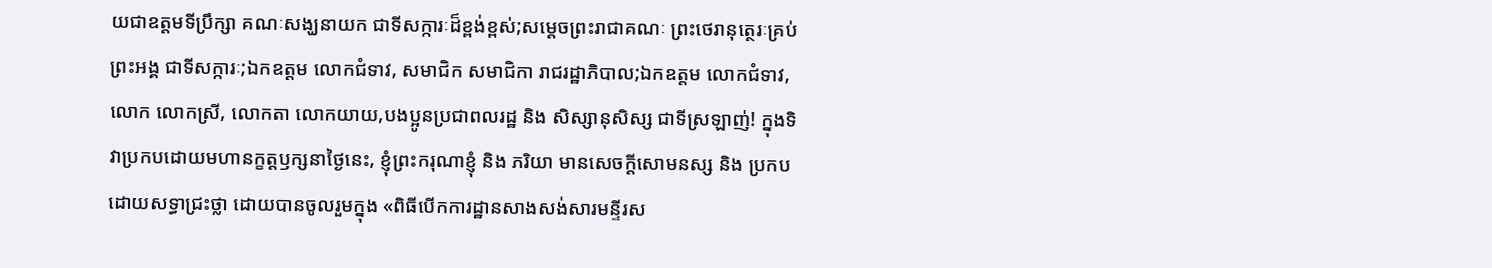យជាឧត្តមទីប្រឹក្សា គណៈសង្ឃនាយក ជាទីសក្ការៈដ៏ខ្ពង់ខ្ពស់;សម្តេចព្រះរាជាគណៈ ព្រះថេរានុត្ថេរៈគ្រប់ព្រះអង្គ ជាទីសក្ការៈ;ឯកឧត្តម លោកជំទាវ, សមាជិក សមាជិកា រាជរដ្ឋាភិបាល;ឯកឧត្តម លោកជំទាវ, លោក លោកស្រី, លោកតា លោកយាយ,បងប្អូនប្រជាពលរដ្ឋ និង សិស្សានុសិស្ស ជាទីស្រឡាញ់! ក្នុងទិវាប្រកបដោយមហានក្ខត្តឫក្សនាថ្ងៃនេះ, ខ្ញុំព្រះករុណាខ្ញុំ និង ភរិយា មានសេចក្តីសោមនស្ស និង ប្រកបដោយសទ្ធាជ្រះថ្លា ដោយបានចូលរួមក្នុង «ពិធីបើកការដ្ឋានសាងសង់សារមន្ទីរស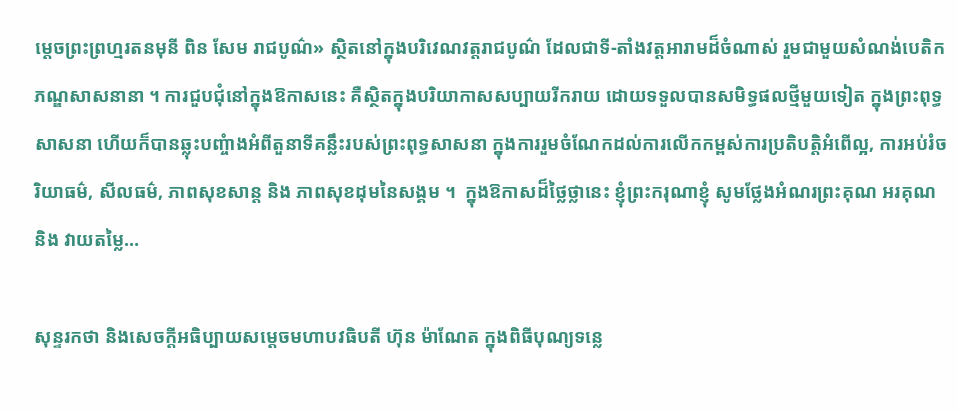ម្តេចព្រះព្រហ្មរតនមុនី ពិន សែម រាជបូណ៌» ស្ថិតនៅក្នុងបរិវេណវត្តរាជបូណ៌ ដែលជាទី-តាំងវត្តអារាមដ៏ចំណាស់ រួមជាមួយសំណង់បេតិកភណ្ឌសាសនានា ។ ការជួបជុំនៅក្នុងឱកាសនេះ គឺស្ថិតក្នុងបរិយាកាសសប្បាយរីករាយ ដោយទទួលបានសមិទ្ធផលថ្មីមួយទៀត ក្នុងព្រះពុទ្ធសាសនា ហើយក៏បានឆ្លុះបញ្ចំាងអំពីតួនាទីគន្លឹះរបស់ព្រះពុទ្ធសាសនា ក្នុងការរួមចំណែកដល់ការលើកកម្ពស់ការប្រតិបត្តិអំពើល្អ, ការអប់រំចរិយាធម៌, សីលធម៌, ភាពសុខសាន្ត និង ភាពសុខដុមនៃសង្គម ។  ក្នុងឱកាសដ៏ថ្លៃថ្លានេះ ខ្ញុំព្រះករុណាខ្ញុំ សូមថ្លែងអំណរព្រះគុណ អរគុណ និង វាយតម្លៃ…

សុន្ទរកថា និងសេចក្តីអធិប្បាយសម្តេចមហាបវធិបតី ហ៊ុន ម៉ាណែត ក្នុងពិធីបុណ្យទន្លេ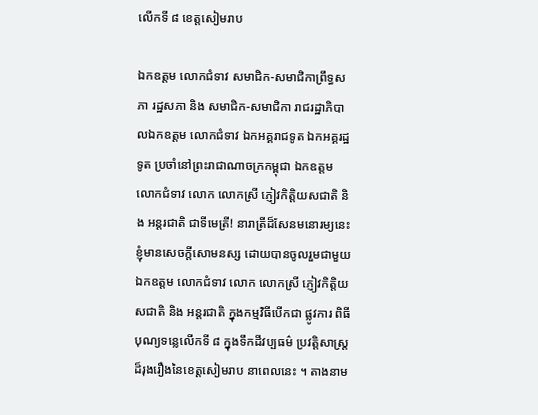លើកទី ៨ ខេត្តសៀមរាប

ឯកឧត្តម លោកជំទាវ សមាជិក-សមាជិកាព្រឹទ្ធសភា រដ្ឋសភា និង សមាជិក-សមាជិកា រាជរដ្ឋាភិបាលឯកឧត្តម លោកជំទាវ ឯកអគ្គរាជទូត ឯកអគ្គរដ្ឋទូត ប្រចាំនៅព្រះរាជាណាចក្រកម្ពុជា ឯកឧត្តម លោកជំទាវ លោក លោកស្រី ភ្ញៀវកិត្តិយសជាតិ និង អន្តរជាតិ ជាទីមេត្រី! នារាត្រីដ៏សែនមនោរម្យនេះ ខ្ញុំមានសេចក្តីសោមនស្ស ដោយបានចូលរួមជាមួយ ឯកឧត្តម លោកជំទាវ លោក លោកស្រី ភ្ញៀវកិត្តិយសជាតិ និង អន្តរជាតិ ក្នុងកម្មវិធីបើកជា ផ្លូវការ ពិធីបុណ្យទន្លេលើកទី ៨ ក្នុងទឹកដីវប្បធម៌ ប្រវត្តិសាស្ត្រដ៏រុងរឿងនៃខេត្តសៀមរាប នាពេលនេះ ។ តាងនាម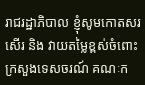រាជរដ្ឋាភិបាល ខ្ញុំសូមកោតសរសើរ និង វាយតម្លៃខ្ពស់ចំពោះក្រសួងទេសចរណ៍ គណៈក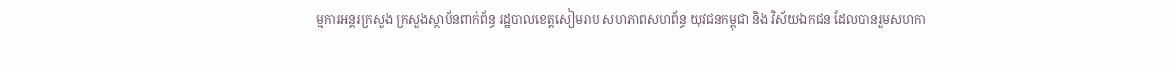ម្មការអន្តរក្រសួង ក្រសួងស្ថាប័នពាក់ព័ន្ធ រដ្ឋបាលខេត្តសៀមរាប សហភាពសហព័ន្ធ យុវជនកម្ពុជា និង វិស័យឯកជន ដែលបានរួមសហកា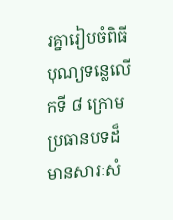រគ្នារៀបចំពិធីបុណ្យទន្លេលើកទី ៨ ក្រោម ប្រធានបទដ៏មានសារៈសំ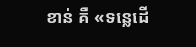ខាន់ គឺ «ទន្លេដើ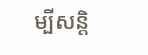ម្បីសន្តិ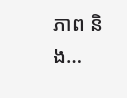ភាព និង…